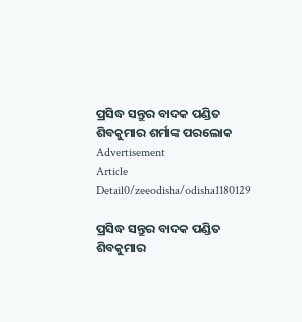ପ୍ରସିଦ୍ଧ ସନ୍ତୁର ବାଦକ ପଣ୍ଡିତ ଶିବକୁମାର ଶର୍ମାଙ୍କ ପରଲୋକ
Advertisement
Article Detail0/zeeodisha/odisha1180129

ପ୍ରସିଦ୍ଧ ସନ୍ତୁର ବାଦକ ପଣ୍ଡିତ ଶିବକୁମାର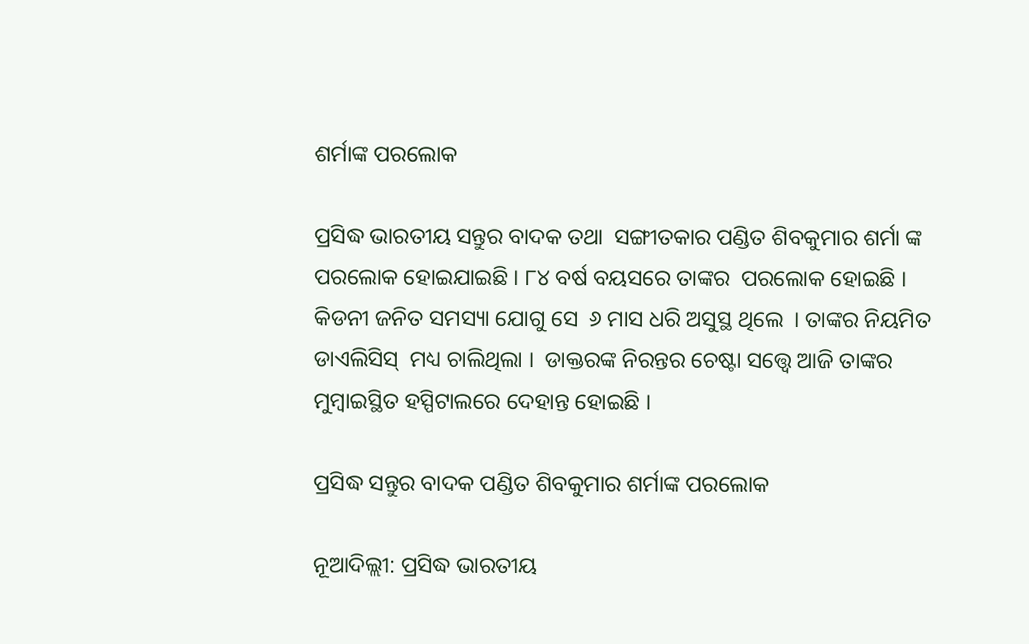ଶର୍ମାଙ୍କ ପରଲୋକ

ପ୍ରସିଦ୍ଧ ଭାରତୀୟ ସନ୍ତୁର ବାଦକ ତଥା  ସଙ୍ଗୀତକାର ପଣ୍ଡିତ ଶିବକୁମାର ଶର୍ମା ଙ୍କ ପରଲୋକ ହୋଇଯାଇଛି । ୮୪ ବର୍ଷ ବୟସରେ ତାଙ୍କର  ପରଲୋକ ହୋଇଛି ।   କିଡନୀ ଜନିତ ସମସ୍ୟା ଯୋଗୁ ସେ  ୬ ମାସ ଧରି ଅସୁସ୍ଥ ଥିଲେ  । ତାଙ୍କର ନିୟମିତ ଡାଏଲିସିସ୍  ମଧ୍ୟ ଚାଲିଥିଲା ।  ଡାକ୍ତରଙ୍କ ନିରନ୍ତର ଚେଷ୍ଟା ସତ୍ତ୍ୱେ ଆଜି ତାଙ୍କର ମୁମ୍ବାଇସ୍ଥିତ ହସ୍ପିଟାଲରେ ଦେହାନ୍ତ ହୋଇଛି ।

ପ୍ରସିଦ୍ଧ ସନ୍ତୁର ବାଦକ ପଣ୍ଡିତ ଶିବକୁମାର ଶର୍ମାଙ୍କ ପରଲୋକ

ନୂଆଦିଲ୍ଲୀ: ପ୍ରସିଦ୍ଧ ଭାରତୀୟ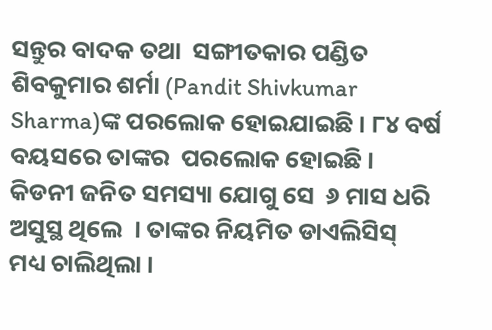ସନ୍ତୁର ବାଦକ ତଥା  ସଙ୍ଗୀତକାର ପଣ୍ଡିତ ଶିବକୁମାର ଶର୍ମା (Pandit Shivkumar Sharma)ଙ୍କ ପରଲୋକ ହୋଇଯାଇଛି । ୮୪ ବର୍ଷ ବୟସରେ ତାଙ୍କର  ପରଲୋକ ହୋଇଛି ।   କିଡନୀ ଜନିତ ସମସ୍ୟା ଯୋଗୁ ସେ  ୬ ମାସ ଧରି ଅସୁସ୍ଥ ଥିଲେ  । ତାଙ୍କର ନିୟମିତ ଡାଏଲିସିସ୍  ମଧ୍ୟ ଚାଲିଥିଲା ।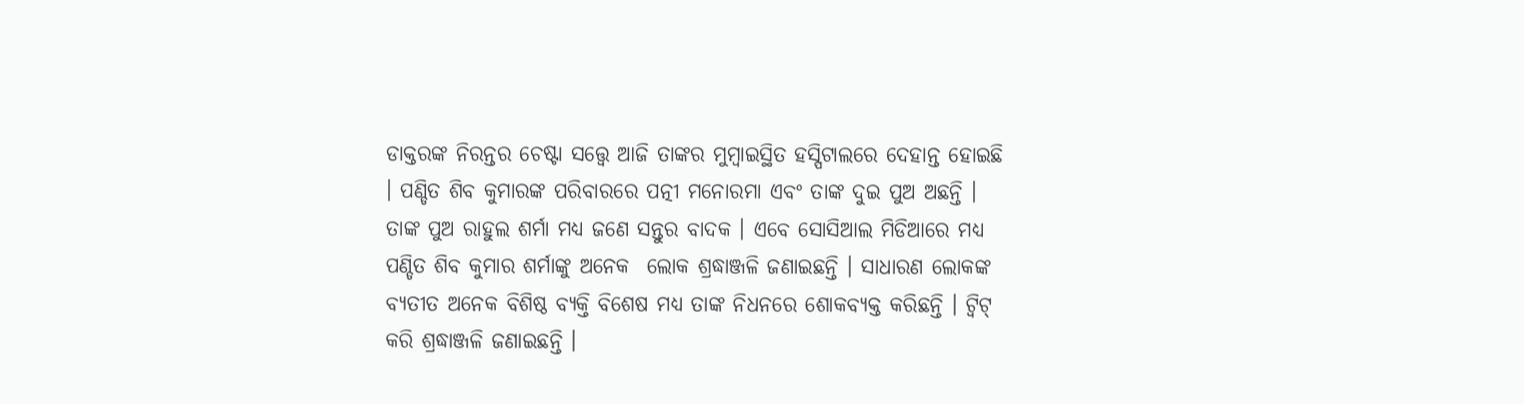ଡାକ୍ତରଙ୍କ ନିରନ୍ତର ଚେଷ୍ଟା ସତ୍ତ୍ୱେ ଆଜି ତାଙ୍କର ମୁମ୍ବାଇସ୍ଥିତ ହସ୍ପିଟାଲରେ ଦେହାନ୍ତ ହୋଇଛି । ପଣ୍ଡିତ ଶିବ କୁମାରଙ୍କ ପରିବାରରେ ପତ୍ନୀ ମନୋରମା ଏବଂ ତାଙ୍କ ଦୁଇ ପୁଅ ଅଛନ୍ତି । ତାଙ୍କ ପୁଅ ରାହୁଲ ଶର୍ମା ମଧ୍ୟ ଜଣେ ସନ୍ତୁର ବାଦକ । ଏବେ ସୋସିଆଲ ମିଡିଆରେ ମଧ୍ୟ ପଣ୍ଡିତ ଶିବ କୁମାର ଶର୍ମାଙ୍କୁ ଅନେକ  ଲୋକ ଶ୍ରଦ୍ଧାଞ୍ଜଳି ଜଣାଇଛନ୍ତି । ସାଧାରଣ ଲୋକଙ୍କ ବ୍ୟତୀତ ଅନେକ ବିଶିଷ୍ଠ ବ୍ୟକ୍ତି ବିଶେଷ ମଧ୍ୟ ତାଙ୍କ ନିଧନରେ ଶୋକବ୍ୟକ୍ତ କରିଛନ୍ତି । ଟ୍ୱିଟ୍ କରି ଶ୍ରଦ୍ଧାଞ୍ଜଳି ଜଣାଇଛନ୍ତି ।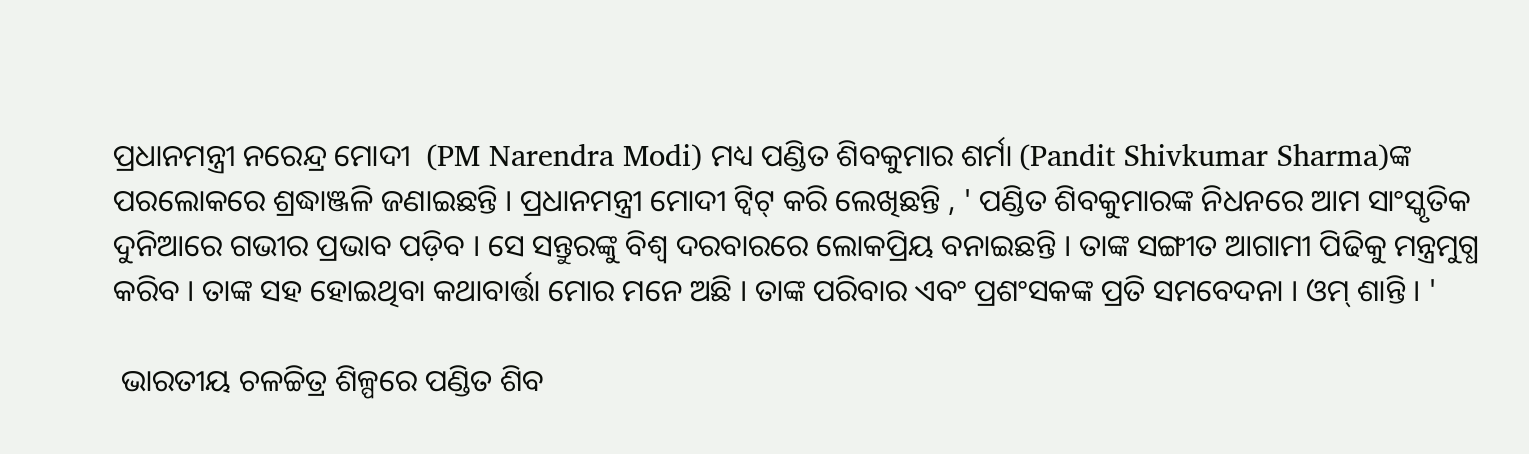ପ୍ରଧାନମନ୍ତ୍ରୀ ନରେନ୍ଦ୍ର ମୋଦୀ  (PM Narendra Modi) ମଧ୍ୟ ପଣ୍ଡିତ ଶିବକୁମାର ଶର୍ମା (Pandit Shivkumar Sharma)ଙ୍କ ପରଲୋକରେ ଶ୍ରଦ୍ଧାଞ୍ଜଳି ଜଣାଇଛନ୍ତି । ପ୍ରଧାନମନ୍ତ୍ରୀ ମୋଦୀ ଟ୍ୱିଟ୍ କରି ଲେଖିଛନ୍ତି , ' ପଣ୍ଡିତ ଶିବକୁମାରଙ୍କ ନିଧନରେ ଆମ ସାଂସ୍କୃତିକ ଦୁନିଆରେ ଗଭୀର ପ୍ରଭାବ ପଡ଼ିବ । ସେ ସନ୍ତୁରଙ୍କୁ ବିଶ୍ୱ ଦରବାରରେ ଲୋକପ୍ରିୟ ବନାଇଛନ୍ତି । ତାଙ୍କ ସଙ୍ଗୀତ ଆଗାମୀ ପିଢିକୁ ମନ୍ତ୍ରମୁଗ୍ଧ କରିବ । ତାଙ୍କ ସହ ହୋଇଥିବା କଥାବାର୍ତ୍ତା ମୋର ମନେ ଅଛି । ତାଙ୍କ ପରିବାର ଏବଂ ପ୍ରଶଂସକଙ୍କ ପ୍ରତି ସମବେଦନା । ଓମ୍ ଶାନ୍ତି । '

 ଭାରତୀୟ ଚଳଚ୍ଚିତ୍ର ଶିଳ୍ପରେ ପଣ୍ଡିତ ଶିବ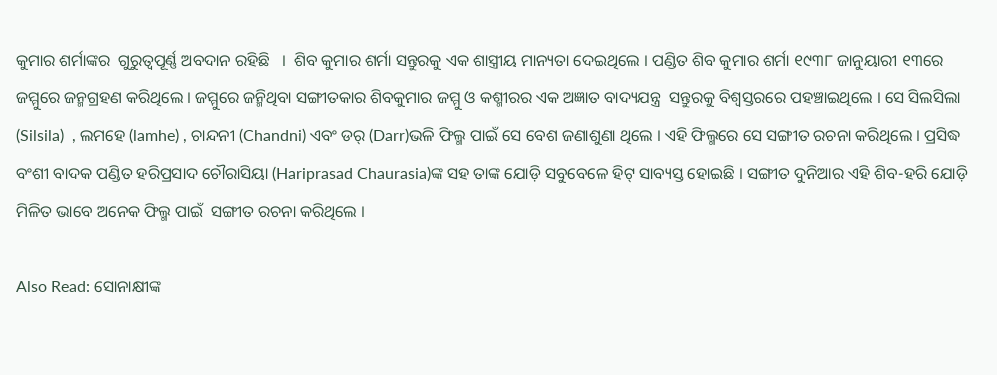କୁମାର ଶର୍ମାଙ୍କର  ଗୁରୁତ୍ୱପୂର୍ଣ୍ଣ ଅବଦାନ ରହିଛି   ।  ଶିବ କୁମାର ଶର୍ମା ସନ୍ତୁରକୁ ଏକ ଶାସ୍ତ୍ରୀୟ ମାନ୍ୟତା ଦେଇଥିଲେ । ପଣ୍ଡିତ ଶିବ କୁମାର ଶର୍ମା ୧୯୩୮ ଜାନୁୟାରୀ ୧୩ରେ ଜମ୍ମୁରେ ଜନ୍ମଗ୍ରହଣ କରିଥିଲେ । ଜମ୍ମୁରେ ଜନ୍ମିଥିବା ସଙ୍ଗୀତକାର ଶିବକୁମାର ଜମ୍ମୁ ଓ କଶ୍ମୀରର ଏକ ଅଜ୍ଞାତ ବାଦ୍ୟଯନ୍ତ୍ର  ସନ୍ତୁରକୁ ବିଶ୍ୱସ୍ତରରେ ପହଞ୍ଚାଇଥିଲେ । ସେ ସିଲସିଲା (Silsila)  , ଲମହେ (lamhe) , ଚାନ୍ଦନୀ (Chandni) ଏବଂ ଡର୍ (Darr)ଭଳି ଫିଲ୍ମ ପାଇଁ ସେ ବେଶ ଜଣାଶୁଣା ଥିଲେ । ଏହି ଫିଲ୍ମରେ ସେ ସଙ୍ଗୀତ ରଚନା କରିଥିଲେ । ପ୍ରସିଦ୍ଧ  ବଂଶୀ ବାଦକ ପଣ୍ଡିତ ହରିପ୍ରସାଦ ଚୌରାସିୟା (Hariprasad Chaurasia)ଙ୍କ ସହ ତାଙ୍କ ଯୋଡ଼ି ସବୁବେଳେ ହିଟ୍ ସାବ୍ୟସ୍ତ ହୋଇଛି । ସଙ୍ଗୀତ ଦୁନିଆର ଏହି ଶିବ-ହରି ଯୋଡ଼ି ମିଳିତ ଭାବେ ଅନେକ ଫିଲ୍ମ ପାଇଁ  ସଙ୍ଗୀତ ରଚନା କରିଥିଲେ ।

Also Read: ସୋନାକ୍ଷୀଙ୍କ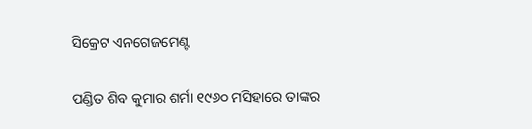ସିକ୍ରେଟ ଏନଗେଜମେଣ୍ଟ

ପଣ୍ଡିତ ଶିବ କୁମାର ଶର୍ମା ୧୯୬୦ ମସିହାରେ ତାଙ୍କର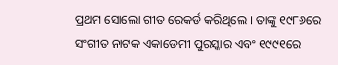ପ୍ରଥମ ସୋଲୋ ଗୀତ ରେକର୍ଡ କରିଥିଲେ । ତାଙ୍କୁ ୧୯୮୬ରେ ସଂଗୀତ ନାଟକ ଏକାଡେମୀ ପୁରସ୍କାର ଏବଂ ୧୯୯୧ରେ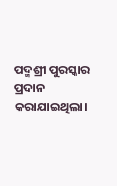ପଦ୍ମଶ୍ରୀ ପୁରସ୍କାର ପ୍ରଦାନ କରାଯାଇଥିଲା।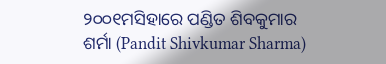୨୦୦୧ମସିହାରେ ପଣ୍ଡିତ ଶିବକୁମାର ଶର୍ମା (Pandit Shivkumar Sharma)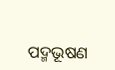ପଦ୍ମଭୂଷଣ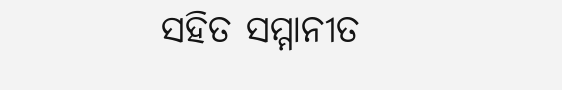ସହିତ ସମ୍ମାନୀତ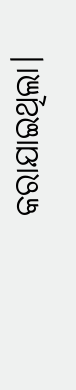କରାଯାଇଥିଲା।